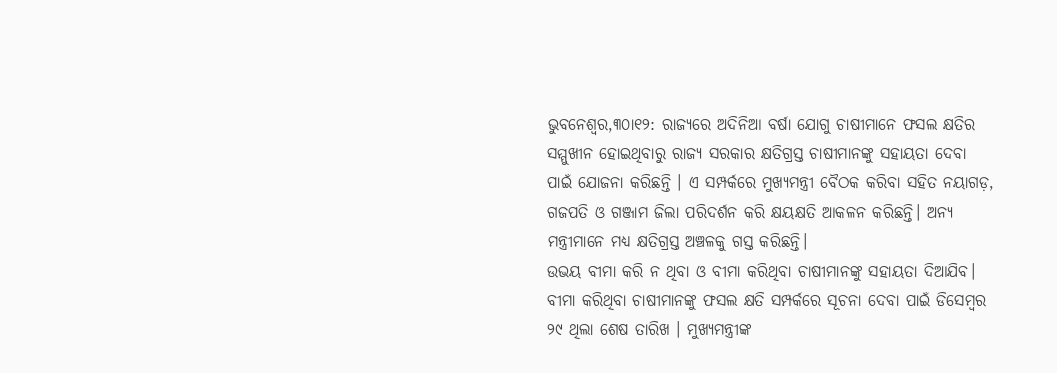ଭୁବନେଶ୍ୱର,୩୦ା୧୨: ରାଜ୍ୟରେ ଅଦିନିଆ ବର୍ଷା ଯୋଗୁ ଚାଷୀମାନେ ଫସଲ କ୍ଷତିର ସମ୍ମୁଖୀନ ହୋଇଥିବାରୁ ରାଜ୍ୟ ସରକାର କ୍ଷତିଗ୍ରସ୍ତ ଚାଷୀମାନଙ୍କୁ ସହାୟତା ଦେବା ପାଇଁ ଯୋଜନା କରିଛନ୍ତି । ଏ ସମ୍ପର୍କରେ ମୁଖ୍ୟମନ୍ତ୍ରୀ ବୈଠକ କରିବା ସହିତ ନୟାଗଡ଼, ଗଜପତି ଓ ଗଞ୍ଜାମ ଜିଲା ପରିଦର୍ଶନ କରି କ୍ଷୟକ୍ଷତି ଆକଳନ କରିଛନ୍ତି। ଅନ୍ୟ ମନ୍ତ୍ରୀମାନେ ମଧ୍ୟ କ୍ଷତିଗ୍ରସ୍ତ ଅଞ୍ଚଳକୁ ଗସ୍ତ କରିଛନ୍ତି।
ଉଭୟ ବୀମା କରି ନ ଥିବା ଓ ବୀମା କରିଥିବା ଚାଷୀମାନଙ୍କୁ ସହାୟତା ଦିଆଯିବ। ବୀମା କରିଥିବା ଚାଷୀମାନଙ୍କୁ ଫସଲ କ୍ଷତି ସମ୍ପର୍କରେ ସୂଚନା ଦେବା ପାଇଁ ଡିସେମ୍ବର ୨୯ ଥିଲା ଶେଷ ତାରିଖ । ମୁଖ୍ୟମନ୍ତ୍ରୀଙ୍କ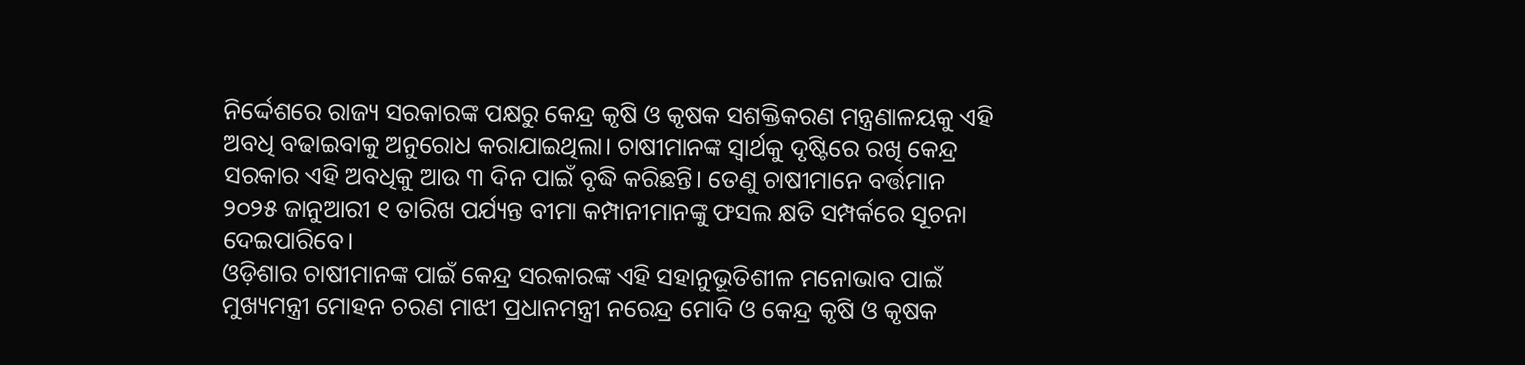ନିର୍ଦ୍ଦେଶରେ ରାଜ୍ୟ ସରକାରଙ୍କ ପକ୍ଷରୁ କେନ୍ଦ୍ର କୃଷି ଓ କୃଷକ ସଶକ୍ତିକରଣ ମନ୍ତ୍ରଣାଳୟକୁ ଏହି ଅବଧି ବଢାଇବାକୁ ଅନୁରୋଧ କରାଯାଇଥିଲା। ଚାଷୀମାନଙ୍କ ସ୍ବାର୍ଥକୁ ଦୃଷ୍ଟିରେ ରଖି କେନ୍ଦ୍ର ସରକାର ଏହି ଅବଧିକୁ ଆଉ ୩ ଦିନ ପାଇଁ ବୃଦ୍ଧି କରିଛନ୍ତି। ତେଣୁ ଚାଷୀମାନେ ବର୍ତ୍ତମାନ ୨୦୨୫ ଜାନୁଆରୀ ୧ ତାରିଖ ପର୍ଯ୍ୟନ୍ତ ବୀମା କମ୍ପାନୀମାନଙ୍କୁ ଫସଲ କ୍ଷତି ସମ୍ପର୍କରେ ସୂଚନା ଦେଇପାରିବେ।
ଓଡ଼ିଶାର ଚାଷୀମାନଙ୍କ ପାଇଁ କେନ୍ଦ୍ର ସରକାରଙ୍କ ଏହି ସହାନୁଭୂତିଶୀଳ ମନୋଭାବ ପାଇଁ ମୁଖ୍ୟମନ୍ତ୍ରୀ ମୋହନ ଚରଣ ମାଝୀ ପ୍ରଧାନମନ୍ତ୍ରୀ ନରେନ୍ଦ୍ର ମୋଦି ଓ କେନ୍ଦ୍ର କୃଷି ଓ କୃଷକ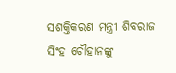ସଶକ୍ତିକରଣ ମନ୍ତ୍ରୀ ଶିବରାଜ ସିଂହ ଚୌହାନଙ୍କୁ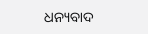ଧନ୍ୟବାଦ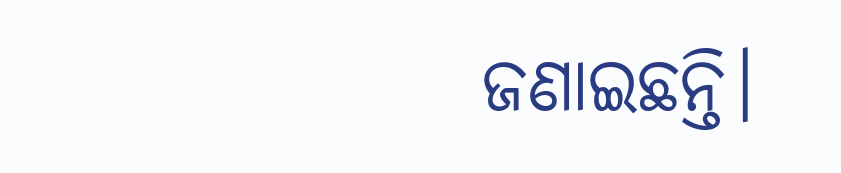ଜଣାଇଛନ୍ତି।